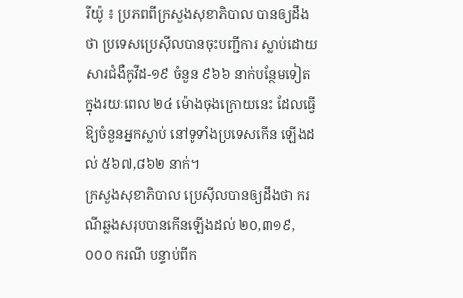រីយ៉ូ ៖ ប្រភពពីក្រសួងសុខាភិបាល បានឲ្យដឹងថា ប្រទេសប្រេស៊ីលបានចុះបញ្ជីការ ស្លាប់ដោយសារជំងឺកូវីដ-១៩ ចំនួន ៩៦៦ នាក់បន្ថែមទៀតក្នុងរយៈពេល ២៤ ម៉ោងចុងក្រោយនេះ ដែលធ្វើឱ្យចំនួនអ្នកស្លាប់ នៅទូទាំងប្រទេសកើន ឡើងដល់ ៥៦៧,៨៦២ នាក់។
ក្រសួងសុខាភិបាល ប្រេស៊ីលបានឲ្យដឹងថា ករណីឆ្លងសរុបបានកើនឡើងដល់ ២០,៣១៩,០០០ ករណី បន្ទាប់ពីក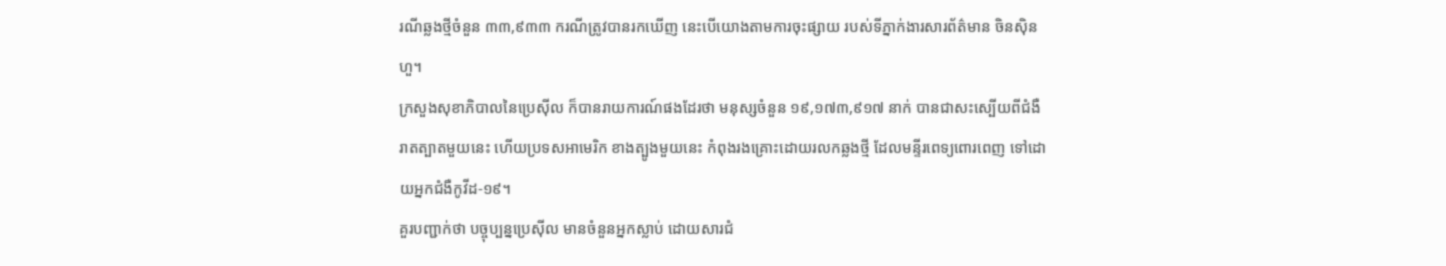រណីឆ្លងថ្មីចំនួន ៣៣,៩៣៣ ករណីត្រូវបានរកឃើញ នេះបើយោងតាមការចុះផ្សាយ របស់ទីភ្នាក់ងារសារព័ត៌មាន ចិនស៊ិនហួ។
ក្រសួងសុខាភិបាលនៃប្រេស៊ីល ក៏បានរាយការណ៍ផងដែរថា មនុស្សចំនួន ១៩,១៧៣,៩១៧ នាក់ បានជាសះស្បើយពីជំងឺរាតត្បាតមួយនេះ ហើយប្រទសអាមេរិក ខាងត្បូងមួយនេះ កំពុងរងគ្រោះដោយរលកឆ្លងថ្មី ដែលមន្ទីរពេទ្យពោរពេញ ទៅដោយអ្នកជំងឺកូវីដ-១៩។
គួរបញ្ជាក់ថា បច្ចុប្បន្នប្រេស៊ីល មានចំនួនអ្នកស្លាប់ ដោយសារជំ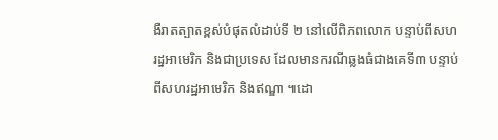ងឺរាតត្បាតខ្ពស់បំផុតលំដាប់ទី ២ នៅលើពិភពលោក បន្ទាប់ពីសហរដ្ឋអាមេរិក និងជាប្រទេស ដែលមានករណីឆ្លងធំជាងគេទី៣ បន្ទាប់ពីសហរដ្ឋអាមេរិក និងឥណ្ឌា ៕ដោ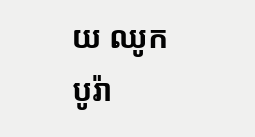យ ឈូក បូរ៉ា